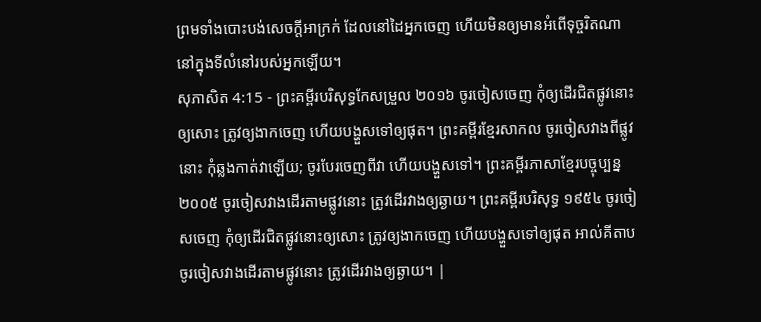ព្រមទាំងបោះបង់សេចក្ដីអាក្រក់ ដែលនៅដៃអ្នកចេញ ហើយមិនឲ្យមានអំពើទុច្ចរិតណា នៅក្នុងទីលំនៅរបស់អ្នកឡើយ។
សុភាសិត 4:15 - ព្រះគម្ពីរបរិសុទ្ធកែសម្រួល ២០១៦ ចូរចៀសចេញ កុំឲ្យដើរជិតផ្លូវនោះឲ្យសោះ ត្រូវឲ្យងាកចេញ ហើយបង្ហួសទៅឲ្យផុត។ ព្រះគម្ពីរខ្មែរសាកល ចូរចៀសវាងពីផ្លូវនោះ កុំឆ្លងកាត់វាឡើយ; ចូរបែរចេញពីវា ហើយបង្ហួសទៅ។ ព្រះគម្ពីរភាសាខ្មែរបច្ចុប្បន្ន ២០០៥ ចូរចៀសវាងដើរតាមផ្លូវនោះ ត្រូវដើរវាងឲ្យឆ្ងាយ។ ព្រះគម្ពីរបរិសុទ្ធ ១៩៥៤ ចូរចៀសចេញ កុំឲ្យដើរជិតផ្លូវនោះឲ្យសោះ ត្រូវឲ្យងាកចេញ ហើយបង្ហួសទៅឲ្យផុត អាល់គីតាប ចូរចៀសវាងដើរតាមផ្លូវនោះ ត្រូវដើរវាងឲ្យឆ្ងាយ។ |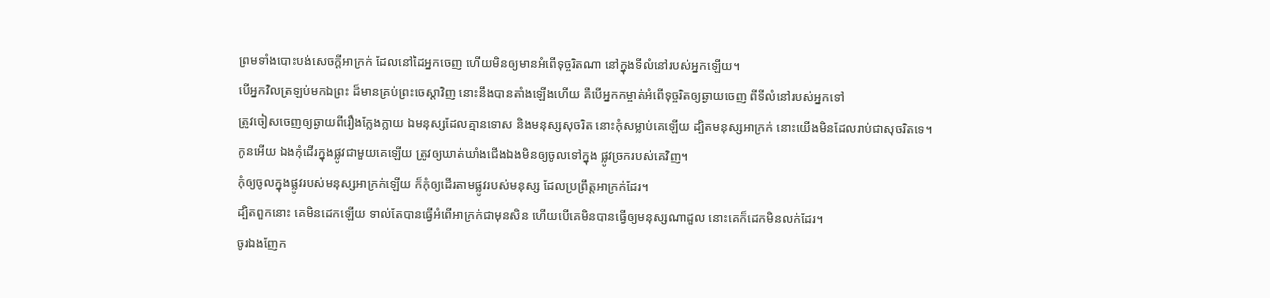ព្រមទាំងបោះបង់សេចក្ដីអាក្រក់ ដែលនៅដៃអ្នកចេញ ហើយមិនឲ្យមានអំពើទុច្ចរិតណា នៅក្នុងទីលំនៅរបស់អ្នកឡើយ។
បើអ្នកវិលត្រឡប់មកឯព្រះ ដ៏មានគ្រប់ព្រះចេស្តាវិញ នោះនឹងបានតាំងឡើងហើយ គឺបើអ្នកកម្ចាត់អំពើទុច្ចរិតឲ្យឆ្ងាយចេញ ពីទីលំនៅរបស់អ្នកទៅ
ត្រូវចៀសចេញឲ្យឆ្ងាយពីរឿងក្លែងក្លាយ ឯមនុស្សដែលគ្មានទោស និងមនុស្សសុចរិត នោះកុំសម្លាប់គេឡើយ ដ្បិតមនុស្សអាក្រក់ នោះយើងមិនដែលរាប់ជាសុចរិតទេ។
កូនអើយ ឯងកុំដើរក្នុងផ្លូវជាមួយគេឡើយ ត្រូវឲ្យឃាត់ឃាំងជើងឯងមិនឲ្យចូលទៅក្នុង ផ្លូវច្រករបស់គេវិញ។
កុំឲ្យចូលក្នុងផ្លូវរបស់មនុស្សអាក្រក់ឡើយ ក៏កុំឲ្យដើរតាមផ្លូវរបស់មនុស្ស ដែលប្រព្រឹត្តអាក្រក់ដែរ។
ដ្បិតពួកនោះ គេមិនដេកឡើយ ទាល់តែបានធ្វើអំពើអាក្រក់ជាមុនសិន ហើយបើគេមិនបានធ្វើឲ្យមនុស្សណាដួល នោះគេក៏ដេកមិនលក់ដែរ។
ចូរឯងញែក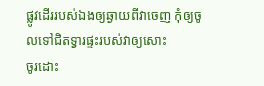ផ្លូវដើររបស់ឯងឲ្យឆ្ងាយពីវាចេញ កុំឲ្យចូលទៅជិតទ្វារផ្ទះរបស់វាឲ្យសោះ
ចូរដោះ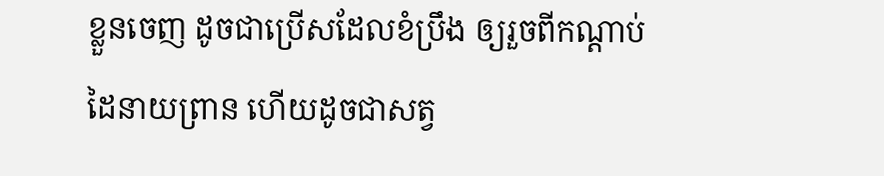ខ្លួនចេញ ដូចជាប្រើសដែលខំប្រឹង ឲ្យរួចពីកណ្ដាប់ដៃនាយព្រាន ហើយដូចជាសត្វ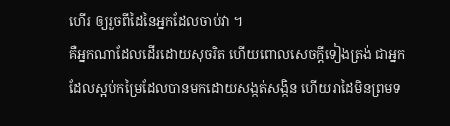ហើរ ឲ្យរួចពីដៃនៃអ្នកដែលចាប់វា ។
គឺអ្នកណាដែលដើរដោយសុចរិត ហើយពោលសេចក្ដីទៀងត្រង់ ជាអ្នកដែលស្អប់កម្រៃដែលបានមកដោយសង្កត់សង្កិន ហើយរាដៃមិនព្រមទ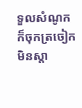ទួលសំណូក ក៏ចុកត្រចៀកមិនស្តា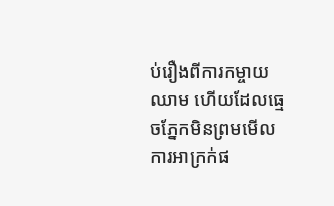ប់រឿងពីការកម្ចាយឈាម ហើយដែលធ្មេចភ្នែកមិនព្រមមើលការអាក្រក់ផ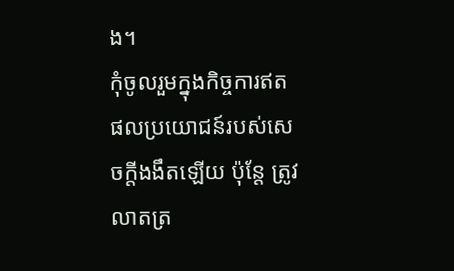ង។
កុំចូលរួមក្នុងកិច្ចការឥតផលប្រយោជន៍របស់សេចក្តីងងឹតឡើយ ប៉ុន្តែ ត្រូវលាតត្រ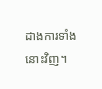ដាងការទាំងនោះវិញ។